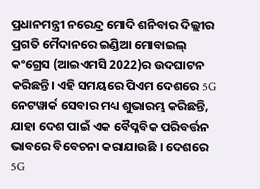ପ୍ରଧାନମନ୍ତ୍ରୀ ନରେନ୍ଦ୍ର ମୋଦି ଶନିବାର ଦିଲ୍ଲୀର ପ୍ରଗତି ମୈଦାନରେ ଇଣ୍ଡିଆ ମୋବାଇଲ୍ କଂଗ୍ରେସ (ଆଇଏମସି 2022)ର ଉଦଘାଟନ କରିଛନ୍ତି। ଏହି ସମୟରେ ପିଏମ ଦେଶରେ 5G ନେଟୱାର୍କ ସେବାର ମଧ୍ୟ ଶୁଭାରମ୍ଭ କରିଛନ୍ତି, ଯାହା ଦେଶ ପାଇଁ ଏକ ବୈପ୍ଳବିକ ପରିବର୍ତ୍ତନ ଭାବରେ ବିବେଚନା କରାଯାଉଛି । ଦେଶରେ 5G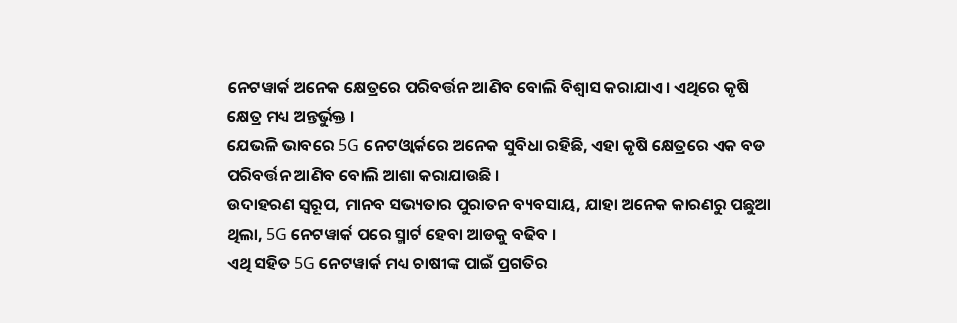ନେଟୱାର୍କ ଅନେକ କ୍ଷେତ୍ରରେ ପରିବର୍ତ୍ତନ ଆଣିବ ବୋଲି ବିଶ୍ୱାସ କରାଯାଏ। ଏଥିରେ କୃଷି କ୍ଷେତ୍ର ମଧ୍ୟ ଅନ୍ତର୍ଭୁକ୍ତ ।
ଯେଭଳି ଭାବରେ 5G ନେଟଓ୍ବାର୍କରେ ଅନେକ ସୁବିଧା ରହିଛି, ଏହା କୃଷି କ୍ଷେତ୍ରରେ ଏକ ବଡ ପରିବର୍ତ୍ତନ ଆଣିବ ବୋଲି ଆଶା କରାଯାଉଛି ।
ଉଦାହରଣ ସ୍ୱରୂପ, ମାନବ ସଭ୍ୟତାର ପୁରାତନ ବ୍ୟବସାୟ, ଯାହା ଅନେକ କାରଣରୁ ପଛୁଆ ଥିଲା, 5G ନେଟୱାର୍କ ପରେ ସ୍ମାର୍ଟ ହେବା ଆଡକୁ ବଢିବ ।
ଏଥି ସହିତ 5G ନେଟୱାର୍କ ମଧ୍ୟ ଚାଷୀଙ୍କ ପାଇଁ ପ୍ରଗତିର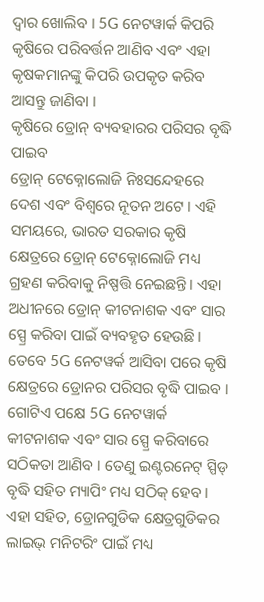ଦ୍ୱାର ଖୋଲିବ । 5G ନେଟୱାର୍କ କିପରି କୃଷିରେ ପରିବର୍ତ୍ତନ ଆଣିବ ଏବଂ ଏହା କୃଷକମାନଙ୍କୁ କିପରି ଉପକୃତ କରିବ ଆସନ୍ତୁ ଜାଣିବା ।
କୃଷିରେ ଡ୍ରୋନ୍ ବ୍ୟବହାରର ପରିସର ବୃଦ୍ଧି ପାଇବ
ଡ୍ରୋନ୍ ଟେକ୍ନୋଲୋଜି ନିଃସନ୍ଦେହରେ ଦେଶ ଏବଂ ବିଶ୍ବରେ ନୂତନ ଅଟେ । ଏହି ସମୟରେ, ଭାରତ ସରକାର କୃଷି କ୍ଷେତ୍ରରେ ଡ୍ରୋନ୍ ଟେକ୍ନୋଲୋଜି ମଧ୍ୟ ଗ୍ରହଣ କରିବାକୁ ନିଷ୍ପତ୍ତି ନେଇଛନ୍ତି। ଏହା ଅଧୀନରେ ଡ୍ରୋନ୍ କୀଟନାଶକ ଏବଂ ସାର ସ୍ପ୍ରେ କରିବା ପାଇଁ ବ୍ୟବହୃତ ହେଉଛି । ତେବେ 5G ନେଟୱର୍କ ଆସିବା ପରେ କୃଷି କ୍ଷେତ୍ରରେ ଡ୍ରୋନର ପରିସର ବୃଦ୍ଧି ପାଇବ ।
ଗୋଟିଏ ପକ୍ଷେ 5G ନେଟୱାର୍କ କୀଟନାଶକ ଏବଂ ସାର ସ୍ପ୍ରେ କରିବାରେ ସଠିକତା ଆଣିବ । ତେଣୁ ଇଣ୍ଟରନେଟ୍ ସ୍ପିଡ୍ ବୃଦ୍ଧି ସହିତ ମ୍ୟାପିଂ ମଧ୍ୟ ସଠିକ୍ ହେବ । ଏହା ସହିତ, ଡ୍ରୋନଗୁଡିକ କ୍ଷେତ୍ରଗୁଡିକର ଲାଇଭ୍ ମନିଟରିଂ ପାଇଁ ମଧ୍ୟ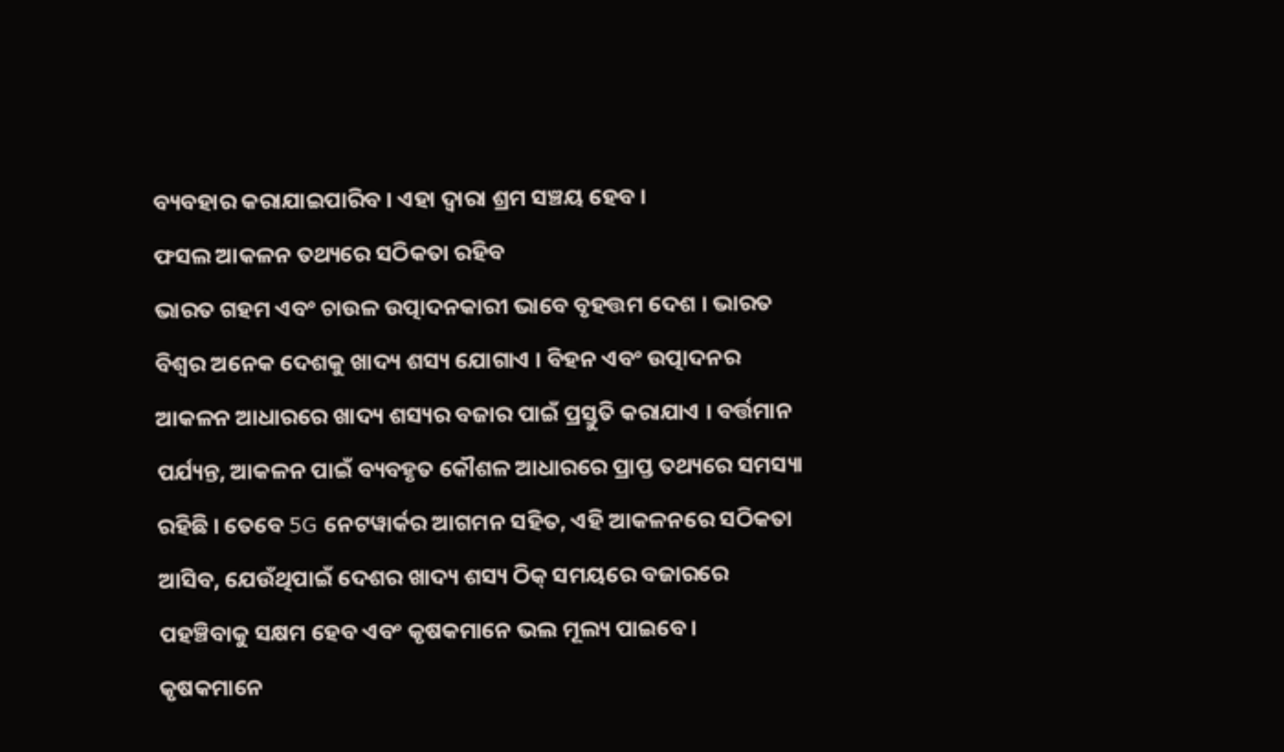ବ୍ୟବହାର କରାଯାଇପାରିବ । ଏହା ଦ୍ୱାରା ଶ୍ରମ ସଞ୍ଚୟ ହେବ ।
ଫସଲ ଆକଳନ ତଥ୍ୟରେ ସଠିକତା ରହିବ
ଭାରତ ଗହମ ଏବଂ ଚାଉଳ ଉତ୍ପାଦନକାରୀ ଭାବେ ବୃହତ୍ତମ ଦେଶ । ଭାରତ ବିଶ୍ବର ଅନେକ ଦେଶକୁ ଖାଦ୍ୟ ଶସ୍ୟ ଯୋଗାଏ । ବିହନ ଏବଂ ଉତ୍ପାଦନର ଆକଳନ ଆଧାରରେ ଖାଦ୍ୟ ଶସ୍ୟର ବଜାର ପାଇଁ ପ୍ରସ୍ତୁତି କରାଯାଏ । ବର୍ତ୍ତମାନ ପର୍ଯ୍ୟନ୍ତ, ଆକଳନ ପାଇଁ ବ୍ୟବହୃତ କୌଶଳ ଆଧାରରେ ପ୍ରାପ୍ତ ତଥ୍ୟରେ ସମସ୍ୟା ରହିଛି । ତେବେ 5G ନେଟୱାର୍କର ଆଗମନ ସହିତ, ଏହି ଆକଳନରେ ସଠିକତା ଆସିବ, ଯେଉଁଥିପାଇଁ ଦେଶର ଖାଦ୍ୟ ଶସ୍ୟ ଠିକ୍ ସମୟରେ ବଜାରରେ ପହଞ୍ଚିବାକୁ ସକ୍ଷମ ହେବ ଏବଂ କୃଷକମାନେ ଭଲ ମୂଲ୍ୟ ପାଇବେ।
କୃଷକମାନେ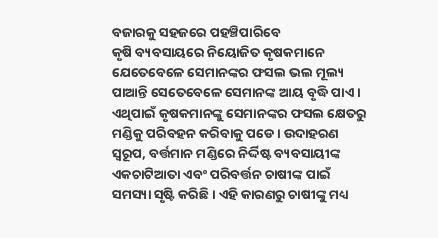ବଜାରକୁ ସହଜରେ ପହଞ୍ଚିପାରିବେ
କୃଷି ବ୍ୟବସାୟରେ ନିୟୋଜିତ କୃଷକମାନେ ଯେତେବେଳେ ସେମାନଙ୍କର ଫସଲ ଭଲ ମୂଲ୍ୟ ପାଆନ୍ତି ସେତେବେଳେ ସେମାନଙ୍କ ଆୟ ବୃଦ୍ଧି ପାଏ । ଏଥିପାଇଁ କୃଷକମାନଙ୍କୁ ସେମାନଙ୍କର ଫସଲ କ୍ଷେତରୁ ମଣ୍ଡିକୁ ପରିବହନ କରିବାକୁ ପଡେ । ଉଦାହରଣ ସ୍ୱରୂପ, ବର୍ତ୍ତମାନ ମଣ୍ଡିରେ ନିର୍ଦ୍ଦିଷ୍ଟ ବ୍ୟବସାୟୀଙ୍କ ଏକଚାଟିଆତା ଏବଂ ପରିବର୍ତ୍ତନ ଚାଷୀଙ୍କ ପାଇଁ ସମସ୍ୟା ସୃଷ୍ଟି କରିଛି । ଏହି କାରଣରୁ ଚାଷୀଙ୍କୁ ମଧ୍ୟ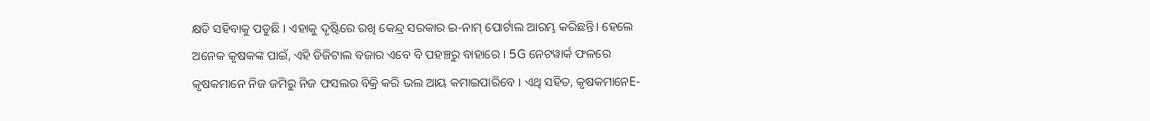କ୍ଷତି ସହିବାକୁ ପଡୁଛି । ଏହାକୁ ଦୃଷ୍ଟିରେ ରଖି କେନ୍ଦ୍ର ସରକାର ଇ-ନାମ୍ ପୋର୍ଟାଲ ଆରମ୍ଭ କରିଛନ୍ତି। ହେଲେ ଅନେକ କୃଷକଙ୍କ ପାଇଁ, ଏହି ଡିଜିଟାଲ ବଜାର ଏବେ ବି ପହଞ୍ଚରୁ ବାହାରେ । 5G ନେଟୱାର୍କ ଫଳରେ କୃଷକମାନେ ନିଜ ଜମିରୁ ନିଜ ଫସଲର ବିକ୍ରି କରି ଭଲ ଆୟ କମାଇପାରିବେ । ଏଥି ସହିତ, କୃଷକମାନେE-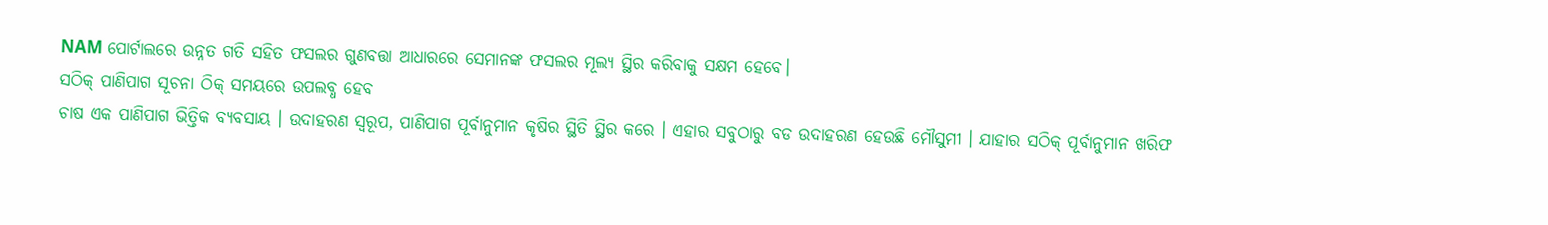NAM ପୋର୍ଟାଲରେ ଉନ୍ନତ ଗତି ସହିତ ଫସଲର ଗୁଣବତ୍ତା ଆଧାରରେ ସେମାନଙ୍କ ଫସଲର ମୂଲ୍ୟ ସ୍ଥିର କରିବାକୁ ସକ୍ଷମ ହେବେ।
ସଠିକ୍ ପାଣିପାଗ ସୂଚନା ଠିକ୍ ସମୟରେ ଉପଲବ୍ଧ ହେବ
ଚାଷ ଏକ ପାଣିପାଗ ଭିତ୍ତିକ ବ୍ୟବସାୟ । ଉଦାହରଣ ସ୍ୱରୂପ, ପାଣିପାଗ ପୂର୍ବାନୁମାନ କୃଷିର ସ୍ଥିତି ସ୍ଥିର କରେ । ଏହାର ସବୁଠାରୁ ବଡ ଉଦାହରଣ ହେଉଛି ମୌସୁମୀ । ଯାହାର ସଠିକ୍ ପୂର୍ବାନୁମାନ ଖରିଫ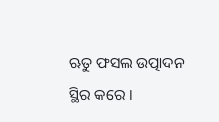ଋତୁ ଫସଲ ଉତ୍ପାଦନ ସ୍ଥିର କରେ ।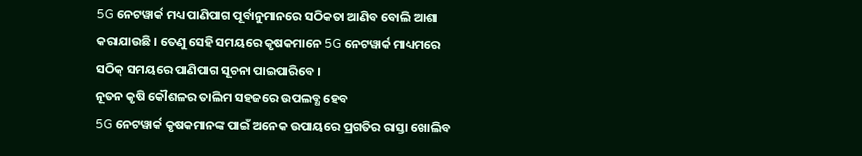5G ନେଟୱାର୍କ ମଧ୍ୟ ପାଣିପାଗ ପୂର୍ବାନୁମାନରେ ସଠିକତା ଆଣିବ ବୋଲି ଆଶା କରାଯାଉଛି । ତେଣୁ ସେହି ସମୟରେ କୃଷକମାନେ 5G ନେଟୱାର୍କ ମାଧ୍ୟମରେ ସଠିକ୍ ସମୟରେ ପାଣିପାଗ ସୂଚନା ପାଇପାରିବେ ।
ନୂତନ କୃଷି କୌଶଳର ତାଲିମ ସହଜରେ ଉପଲବ୍ଧ ହେବ
5G ନେଟୱାର୍କ କୃଷକମାନଙ୍କ ପାଇଁ ଅନେକ ଉପାୟରେ ପ୍ରଗତିର ରାସ୍ତା ଖୋଲିବ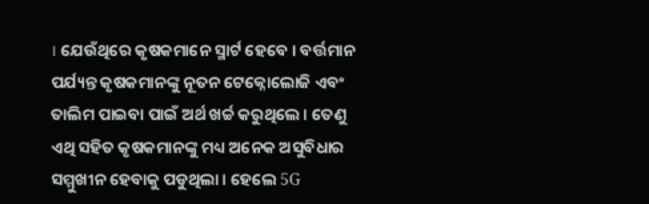। ଯେଉଁଥିରେ କୃଷକମାନେ ସ୍ମାର୍ଟ ହେବେ । ବର୍ତ୍ତମାନ ପର୍ଯ୍ୟନ୍ତ କୃଷକମାନଙ୍କୁ ନୂତନ ଟେକ୍ନୋଲୋଜି ଏବଂ ତାଲିମ ପାଇବା ପାଇଁ ଅର୍ଥ ଖର୍ଚ୍ଚ କରୁଥିଲେ । ତେଣୁ ଏଥି ସହିତ କୃଷକମାନଙ୍କୁ ମଧ୍ୟ ଅନେକ ଅସୁବିଧାର ସମ୍ମୁଖୀନ ହେବାକୁ ପଡୁଥିଲା । ହେଲେ 5G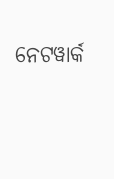ନେଟୱାର୍କ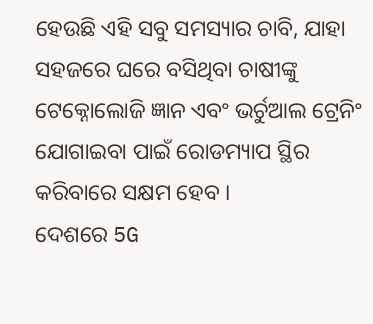ହେଉଛି ଏହି ସବୁ ସମସ୍ୟାର ଚାବି, ଯାହା ସହଜରେ ଘରେ ବସିଥିବା ଚାଷୀଙ୍କୁ ଟେକ୍ନୋଲୋଜି ଜ୍ଞାନ ଏବଂ ଭର୍ଚୁଆଲ ଟ୍ରେନିଂ ଯୋଗାଇବା ପାଇଁ ରୋଡମ୍ୟାପ ସ୍ଥିର କରିବାରେ ସକ୍ଷମ ହେବ ।
ଦେଶରେ 5G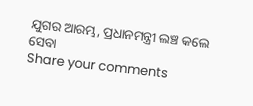ଯୁଗର ଆରମ୍ଭ, ପ୍ରଧାନମନ୍ତ୍ରୀ ଲଞ୍ଚ କଲେ ସେବା
Share your comments